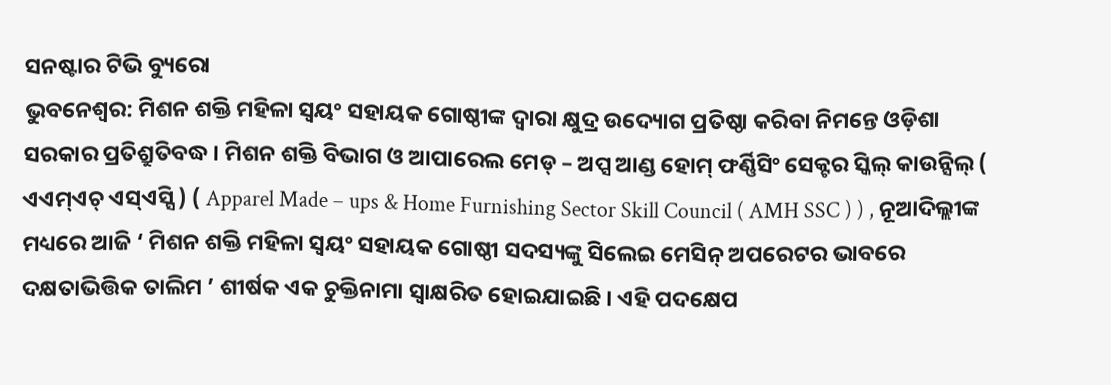ସନଷ୍ଟାର ଟିଭି ବ୍ୟୁରୋ
ଭୁବନେଶ୍ୱର: ମିଶନ ଶକ୍ତି ମହିଳା ସ୍ଵୟଂ ସହାୟକ ଗୋଷ୍ଠୀଙ୍କ ଦ୍ଵାରା କ୍ଷୁଦ୍ର ଉଦ୍ୟୋଗ ପ୍ରତିଷ୍ଠା କରିବା ନିମନ୍ତେ ଓଡ଼ିଶା ସରକାର ପ୍ରତିଶ୍ରୁତିବଦ୍ଧ । ମିଶନ ଶକ୍ତି ବିଭାଗ ଓ ଆପାରେଲ ମେଡ୍ – ଅପ୍ସ ଆଣ୍ଡ ହୋମ୍ ଫର୍ଣ୍ଣିସିଂ ସେକ୍ଟର ସ୍କିଲ୍ କାଉନ୍ସିଲ୍ ( ଏଏମ୍ଏଚ୍ ଏସ୍ଏସ୍ସି ) ( Apparel Made – ups & Home Furnishing Sector Skill Council ( AMH SSC ) ) , ନୂଆଦିଲ୍ଲୀଙ୍କ ମଧ୍ୟରେ ଆଜି ‘ ମିଶନ ଶକ୍ତି ମହିଳା ସ୍ଵୟଂ ସହାୟକ ଗୋଷ୍ଠୀ ସଦସ୍ୟଙ୍କୁ ସିଲେଇ ମେସିନ୍ ଅପରେଟର ଭାବରେ ଦକ୍ଷତାଭିତ୍ତିକ ତାଲିମ ’ ଶୀର୍ଷକ ଏକ ଚୁକ୍ତିନାମା ସ୍ୱାକ୍ଷରିତ ହୋଇଯାଇଛି । ଏହି ପଦକ୍ଷେପ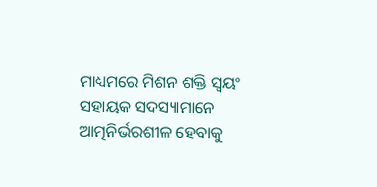ମାଧ୍ୟମରେ ମିଶନ ଶକ୍ତି ସ୍ଵୟଂ ସହାୟକ ସଦସ୍ୟାମାନେ ଆତ୍ମନିର୍ଭରଶୀଳ ହେବାକୁ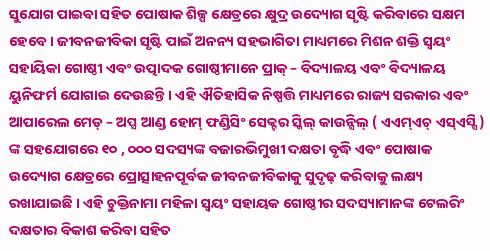ସୁଯୋଗ ପାଇବା ସହିତ ପୋଷାକ ଶିଳ୍ପ କ୍ଷେତ୍ରରେ କ୍ଷୁଦ୍ର ଉଦ୍ୟୋଗ ସୃଷ୍ଟି କରିବାରେ ସକ୍ଷମ ହେବେ । ଜୀବନଜୀବିକା ସୃଷ୍ଟି ପାଇଁ ଅନନ୍ୟ ସହଭାଗିତା ମାଧ୍ୟମରେ ମିଶନ ଶକ୍ତି ସ୍ୱୟଂ ସହାୟିକା ଗୋଷ୍ଠୀ ଏବଂ ଉତ୍ପାଦକ ଗୋଷ୍ଠୀମାନେ ପ୍ରାକ୍ – ବିଦ୍ୟାଳୟ ଏବଂ ବିଦ୍ୟାଳୟ ୟୁନିଫର୍ମ ଯୋଗାଇ ଦେଉଛନ୍ତି । ଏହି ଐତିହାସିକ ନିଷ୍ପତ୍ତି ମାଧ୍ୟମରେ ରାଜ୍ୟ ସରକାର ଏବଂ ଆପାରେଲ ମେଡ୍ – ଅପ୍ସ ଆଣ୍ଡ ହୋମ୍ ଫଣ୍ଡିସିଂ ସେକ୍ଟର ସ୍କିଲ୍ କାଉନ୍ସିଲ୍ ( ଏଏମ୍ଏଚ୍ ଏସ୍ଏସ୍ସି ) ଙ୍କ ସହଯୋଗରେ ୧୦ , ୦୦୦ ସଦସ୍ୟଙ୍କ ବଜାରଭିମୁଖୀ ଦକ୍ଷତା ବୃଦ୍ଧି ଏବଂ ପୋଷାକ ଉଦ୍ୟୋଗ କ୍ଷେତ୍ରରେ ପ୍ରୋତ୍ସାହନପୂର୍ବକ ଜୀବନଜୀବିକାକୁ ସୁଦୃଢ଼ କରିବାକୁ ଲକ୍ଷ୍ୟ ରଖାଯାଇଛି । ଏହି ଚୁକ୍ତିନାମା ମହିଳା ସ୍ଵୟଂ ସହାୟକ ଗୋଷ୍ଠୀର ସଦସ୍ୟାମାନଙ୍କ ଟେଲରିଂ ଦକ୍ଷତାର ବିକାଶ କରିବା ସହିତ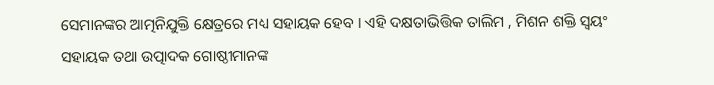ସେମାନଙ୍କର ଆତ୍ମନିଯୁକ୍ତି କ୍ଷେତ୍ରରେ ମଧ୍ୟ ସହାୟକ ହେବ । ଏହି ଦକ୍ଷତାଭିତ୍ତିକ ତାଲିମ , ମିଶନ ଶକ୍ତି ସ୍ଵୟଂ ସହାୟକ ତଥା ଉତ୍ପାଦକ ଗୋଷ୍ଠୀମାନଙ୍କ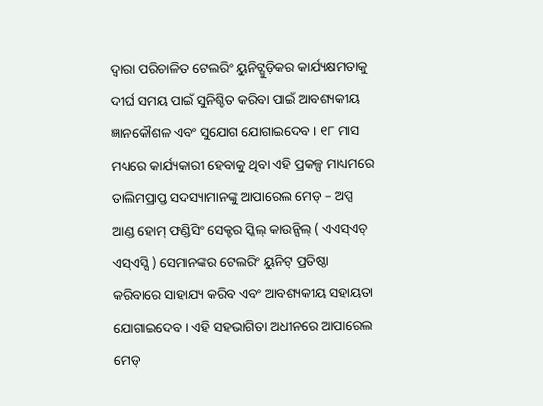ଦ୍ଵାରା ପରିଚାଳିତ ଟେଲରିଂ ୟୁନିଟ୍ଗୁଡ଼ିକର କାର୍ଯ୍ୟକ୍ଷମତାକୁ ଦୀର୍ଘ ସମୟ ପାଇଁ ସୁନିଶ୍ଚିତ କରିବା ପାଇଁ ଆବଶ୍ୟକୀୟ ଜ୍ଞାନକୌଶଳ ଏବଂ ସୁଯୋଗ ଯୋଗାଇଦେବ । ୧୮ ମାସ ମଧ୍ୟରେ କାର୍ଯ୍ୟକାରୀ ହେବାକୁ ଥିବା ଏହି ପ୍ରକଳ୍ପ ମାଧ୍ୟମରେ ତାଲିମପ୍ରାପ୍ତ ସଦସ୍ୟାମାନଙ୍କୁ ଆପାରେଲ ମେଡ୍ – ଅପ୍ସ ଆଣ୍ଡ ହୋମ୍ ଫଣ୍ଡିସିଂ ସେକ୍ଟର ସ୍କିଲ୍ କାଉନ୍ସିଲ୍ ( ଏଏସ୍ଏଚ୍ ଏସ୍ଏସ୍ସି ) ସେମାନଙ୍କର ଟେଲରିଂ ୟୁନିଟ୍ ପ୍ରତିଷ୍ଠା କରିବାରେ ସାହାଯ୍ୟ କରିବ ଏବଂ ଆବଶ୍ୟକୀୟ ସହାୟତା ଯୋଗାଇଦେବ । ଏହି ସହଭାଗିତା ଅଧୀନରେ ଆପାରେଲ ମେଡ୍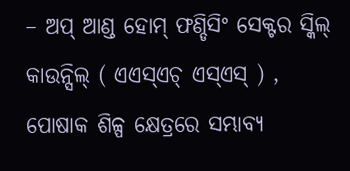– ଅପ୍ ଆଣ୍ଡ ହୋମ୍ ଫଣ୍ଡିସିଂ ସେକ୍ଟର ସ୍କିଲ୍ କାଉନ୍ସିଲ୍ ( ଏଏସ୍ଏଚ୍ ଏସ୍ଏସ୍ ) , ପୋଷାକ ଶିଳ୍ପ କ୍ଷେତ୍ରରେ ସମ୍ଭାବ୍ୟ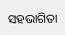ସହଭାଗିତା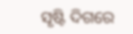ସୃଷ୍ଟି ଦିଗରେ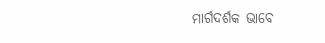ମାର୍ଗଦର୍ଶକ ଭାବେ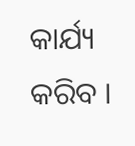କାର୍ଯ୍ୟ କରିବ ।